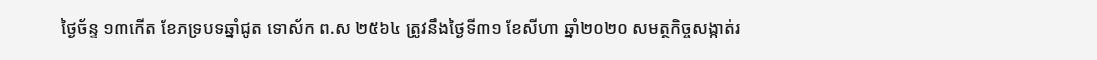ថ្ងៃច័ន្ទ ១៣កើត ខែភទ្របទឆ្នាំជូត ទោស័ក ព.ស ២៥៦៤ ត្រូវនឹងថ្ងៃទី៣១ ខែសីហា ឆ្នាំ២០២០ សមត្ថកិច្ចសង្កាត់រ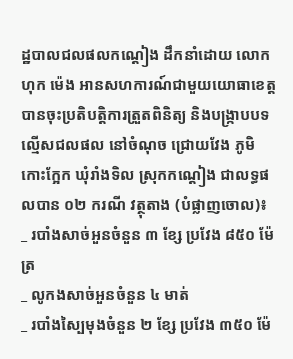ដ្ឋបាលជលផលកណ្ដៀង ដឹកនាំដោយ លោក ហុក ម៉េង អានសហការណ៍ជាមួយយោធាខេត្ត បានចុះប្រតិបត្តិការត្រួតពិនិត្យ និងបង្រ្កាបបទល្មើសជលផល នៅចំណុច ជ្រោយវែង ភូមិកោះក្អែក ឃុំរាំងទិល ស្រុកកណ្ដៀង ជាលទ្ធផលបាន ០២ ករណី វត្ថុតាង (បំផ្លាញចោល)៖
_ របាំងសាច់អួនចំនួន ៣ ខ្សែ ប្រវែង ៨៥០ ម៉ែត្រ
_ លូកងសាច់អួនចំនួន ៤ មាត់
_ របាំងស្បៃមុងចំនួន ២ ខ្សែ ប្រវែង ៣៥០ ម៉ែ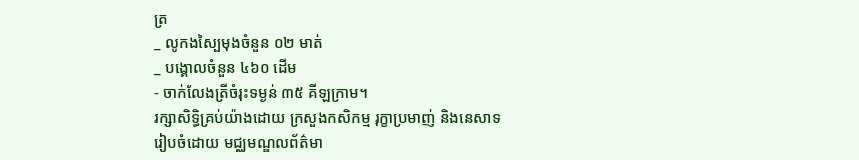ត្រ
_ លូកងស្បៃមុងចំនួន ០២ មាត់
_ បង្គោលចំនួន ៤៦០ ដើម
- ចាក់លែងត្រីចំរុះទម្ងន់ ៣៥ គីឡក្រាម។
រក្សាសិទិ្ធគ្រប់យ៉ាងដោយ ក្រសួងកសិកម្ម រុក្ខាប្រមាញ់ និងនេសាទ
រៀបចំដោយ មជ្ឈមណ្ឌលព័ត៌មា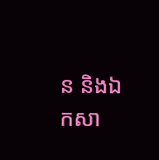ន និងឯកសា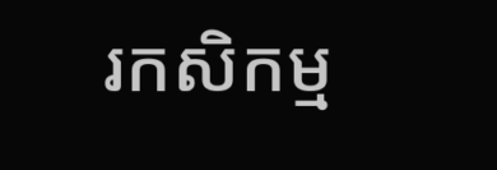រកសិកម្ម